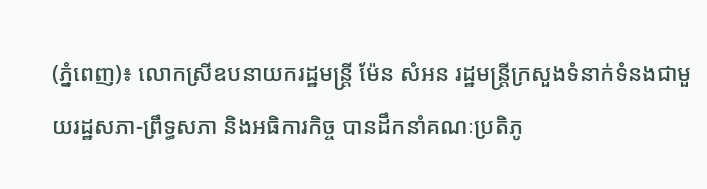(ភ្នំពេញ)៖ លោកស្រីឧបនាយករដ្ឋមន្ត្រី ម៉ែន សំអន រដ្ឋមន្ត្រីក្រសួងទំនាក់ទំនងជាមួយរដ្ឋសភា-ព្រឹទ្ធសភា និងអធិការកិច្ច បានដឹកនាំគណៈប្រតិភូ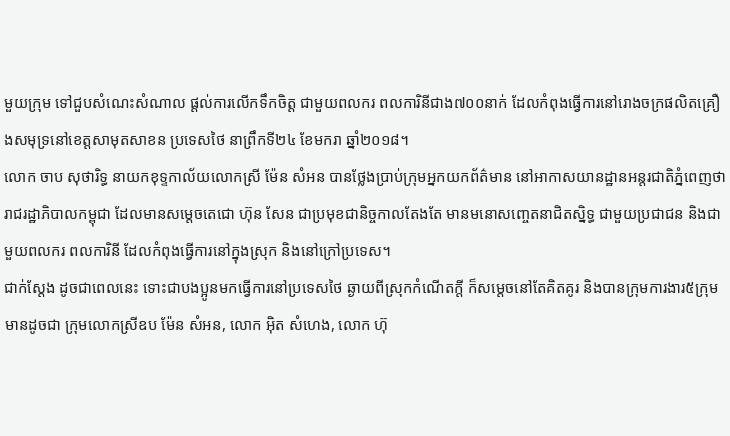មួយក្រុម ទៅជួបសំណេះសំណាល ផ្ដល់ការលើកទឹកចិត្ដ ជាមួយពលករ ពលការិនីជាង៧០០នាក់ ដែលកំពុងធ្វើការនៅរោងចក្រផលិតគ្រឿងសមុទ្រនៅខេត្ដសាមុតសាខន ប្រទេសថៃ នាព្រឹកទី២៤ ខែមករា ឆ្នាំ២០១៨។
លោក ចាប សុថារិទ្ធ នាយកខុទ្ទកាល័យលោកស្រី ម៉ែន សំអន បានថ្លែងប្រាប់ក្រុមអ្នកយកព័ត៌មាន នៅអាកាសយានដ្ឋានអន្តរជាតិភ្នំពេញថា រាជរដ្ឋាភិបាលកម្ពុជា ដែលមានសម្តេចតេជោ ហ៊ុន សែន ជាប្រមុខជានិច្ចកាលតែងតែ មានមនោសញ្ចេតនាជិតស្និទ្ធ ជាមួយប្រជាជន និងជាមួយពលករ ពលការិនី ដែលកំពុងធ្វើការនៅក្នុងស្រុក និងនៅក្រៅប្រទេស។
ជាក់ស្តែង ដូចជាពេលនេះ ទោះជាបងប្អូនមកធ្វើការនៅប្រទេសថៃ ឆ្ងាយពីស្រុកកំណើតក្តី ក៏សម្តេចនៅតែគិតគូរ និងបានក្រុមការងារ៥ក្រុម មានដូចជា ក្រុមលោកស្រីឧប ម៉ែន សំអន, លោក អ៊ិត សំហេង, លោក ហ៊ុ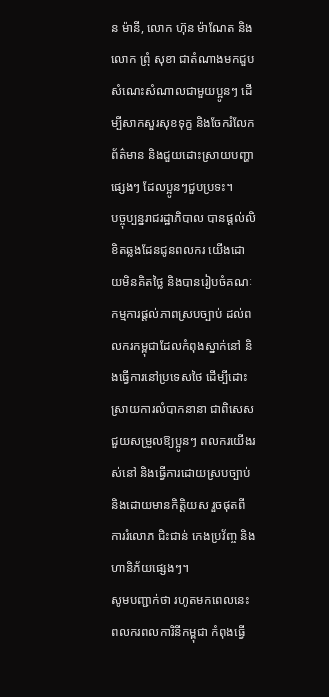ន ម៉ានី, លោក ហ៊ុន ម៉ាណែត និងលោក ព្រុំ សុខា ជាតំណាងមកជួបសំណេះសំណាលជាមួយប្អូនៗ ដើម្បីសាកសួរសុខទុក្ខ និងចែករំលែកព័ត៌មាន និងជួយដោះស្រាយបញ្ហាផ្សេងៗ ដែលប្អូនៗជួបប្រទះ។
បច្ចុប្បន្នរាជរដ្ឋាភិបាល បានផ្ដល់លិខិតឆ្លងដែនជូនពលករ យើងដោយមិនគិតថ្លៃ និងបានរៀបចំគណៈកម្មការផ្ដល់ភាពស្របច្បាប់ ដល់ពលករកម្ពុជាដែលកំពុងស្នាក់នៅ និងធ្វើការនៅប្រទេសថៃ ដើម្បីដោះស្រាយការលំបាកនានា ជាពិសេសជួយសម្រួលឱ្យប្អូនៗ ពលករយើងរស់នៅ និងធ្វើការដោយស្របច្បាប់ និងដោយមានកិត្តិយស រួចផុតពីការរំលោភ ជិះជាន់ កេងប្រវ័ញ្ច និងហានិភ័យផ្សេងៗ។
សូមបញ្ជាក់ថា រហូតមកពេលនេះ ពលករពលការិនីកម្ពុជា កំពុងធ្វើ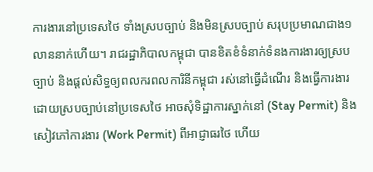ការងារនៅប្រទេសថៃ ទាំងស្របច្បាប់ និងមិនស្របច្បាប់ សរុបប្រមាណជាង១លាននាក់ហើយ។ រាជរដ្ឋាភិបាលកម្ពុជា បានខិតខំទំនាក់ទំនងការងារឲ្យស្របច្បាប់ និងផ្ដល់សិទ្ធឲ្យពលករពលការិនីកម្ពុជា រស់នៅធ្វើដំណើរ និងធ្វើការងារដោយស្របច្បាប់នៅប្រទេសថៃ អាចសុំទិដ្ឋាការស្នាក់នៅ (Stay Permit) និងសៀវភៅការងារ (Work Permit) ពីអាជ្ញាធរថៃ ហើយ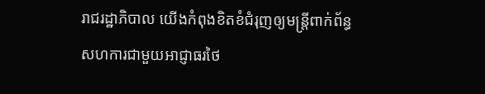រាជរដ្ឋាភិបាល យើងកំពុងខិតខំជំរុញឲ្យមន្ដ្រីពាក់ព័ន្ធសហការជាមួយអាជ្ញាធរថៃ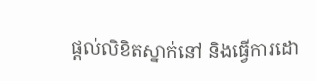ផ្ដល់លិខិតស្នាក់នៅ និងធ្វើការដោ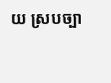យ ស្របច្បា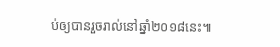ប់ឲ្យបានរួចរាល់នៅឆ្នាំ២០១៨នេះ៕